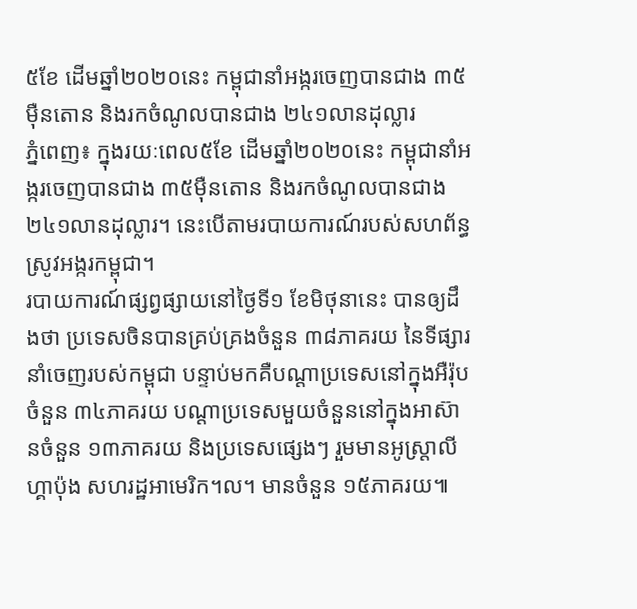៥ខែ ដើមឆ្នាំ២០២០នេះ កម្ពុជានាំអង្ករចេញបានជាង ៣៥ម៉ឺនតោន និងរកចំណូលបានជាង ២៤១លានដុល្លារ
ភ្នំពេញ៖ ក្នុងរយៈពេល៥ខែ ដើមឆ្នាំ២០២០នេះ កម្ពុជានាំអង្ករចេញបានជាង ៣៥ម៉ឺនតោន និងរកចំណូលបានជាង ២៤១លានដុល្លារ។ នេះបើតាមរបាយការណ៍របស់សហព័ន្ធស្រូវអង្ករកម្ពុជា។
របាយការណ៍ផ្សព្វផ្សាយនៅថ្ងៃទី១ ខែមិថុនានេះ បានឲ្យដឹងថា ប្រទេសចិនបានគ្រប់គ្រងចំនួន ៣៨ភាគរយ នៃទីផ្សារនាំចេញរបស់កម្ពុជា បន្ទាប់មកគឺបណ្តាប្រទេសនៅក្នុងអឺរ៉ុបចំនួន ៣៤ភាគរយ បណ្តាប្រទេសមួយចំនួននៅក្នុងអាស៊ានចំនួន ១៣ភាគរយ និងប្រទេសផ្សេងៗ រួមមានអូស្ត្រាលី ហ្គាប៉ុង សហរដ្ឋអាមេរិក។ល។ មានចំនួន ១៥ភាគរយ៕